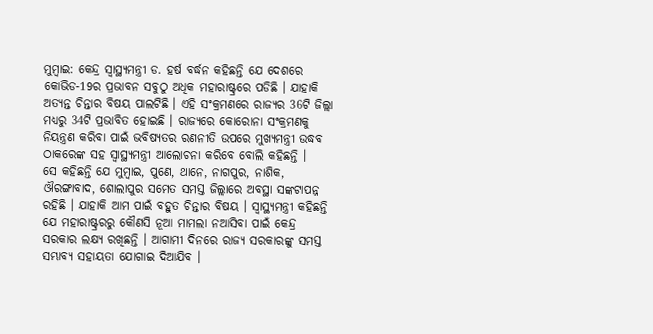ମୁମ୍ବାଇ: କେନ୍ଦ୍ର ସ୍ବାସ୍ଥ୍ୟମନ୍ତ୍ରୀ ଡ. ହର୍ଷ ବର୍ଦ୍ଧନ କହିଛନ୍ତି ଯେ ଦେଶରେ କୋଭିଡ-19ର ପ୍ରଭାବନ ସବୁଠୁ ଅଧିକ ମହାରାଷ୍ଟ୍ରରେ ପଡିଛି । ଯାହାକି ଅତ୍ୟନ୍ତ ଚିନ୍ତାର ବିଷୟ ପାଲଟିଛି । ଏହି ସଂକ୍ରମଣରେ ରାଜ୍ୟର 36ଟି ଜିଲ୍ଲା ମଧ୍ୟରୁ 34ଟି ପ୍ରଭାବିତ ହୋଇଛି । ରାଜ୍ୟରେ କୋରୋନା ସଂକ୍ରମଣକୁ ନିୟନ୍ତ୍ରଣ କରିବା ପାଇଁ ଭବିଷ୍ୟତର ରଣନୀତି ଉପରେ ମୁଖ୍ୟମନ୍ତ୍ରୀ ଉଦ୍ଧବ ଠାକରେଙ୍କ ସହ ସ୍ବାସ୍ଥ୍ୟମନ୍ତ୍ରୀ ଆଲୋଚନା କରିବେ ବୋଲି କହିଛନ୍ତି ।
ସେ କହିଛନ୍ତି ଯେ ମୁମ୍ବାଇ, ପୁଣେ, ଥାନେ, ନାଗପୁର, ନାଶିକ, ଔରଙ୍ଗାବାଦ, ଶୋଲାପୁର ସମେତ ସମସ୍ତ ଜିଲ୍ଲାରେ ଅବସ୍ଥା ସଙ୍କଟାପନ୍ନ ରହିଛି । ଯାହାକି ଆମ ପାଇଁ ବହୁତ ଚିନ୍ତାର ବିଷୟ । ସ୍ବାସ୍ଥ୍ୟମନ୍ତ୍ରୀ କହିଛନ୍ତି ଯେ ମହାରାଷ୍ଟ୍ରରରୁ କୌଣସି ନୂଆ ମାମଲା ନଆସିବା ପାଇଁ କେନ୍ଦ୍ର ସରକାର ଲକ୍ଷ୍ୟ ରଖିଛନ୍ତି । ଆଗାମୀ ଦିନରେ ରାଜ୍ୟ ସରକାରଙ୍କୁ ସମସ୍ତ ସମ୍ଭାବ୍ୟ ସହାୟତା ଯୋଗାଇ ଦିଆଯିବ ।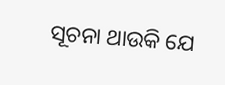ସୂଚନା ଥାଉକି ଯେ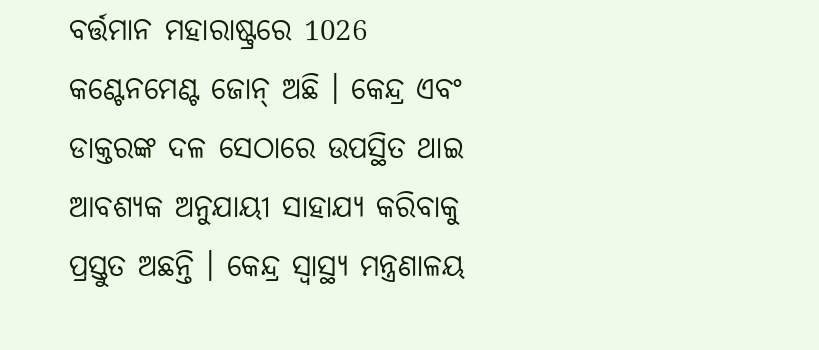ବର୍ତ୍ତମାନ ମହାରାଷ୍ଟ୍ରରେ 1026 କଣ୍ଟେନମେଣ୍ଟ ଜୋନ୍ ଅଛି । କେନ୍ଦ୍ର ଏବଂ ଡାକ୍ତରଙ୍କ ଦଳ ସେଠାରେ ଉପସ୍ଥିତ ଥାଇ ଆବଶ୍ୟକ ଅନୁଯାୟୀ ସାହାଯ୍ୟ କରିବାକୁ ପ୍ରସ୍ତୁତ ଅଛନ୍ତି । କେନ୍ଦ୍ର ସ୍ବାସ୍ଥ୍ୟ ମନ୍ତ୍ରଣାଳୟ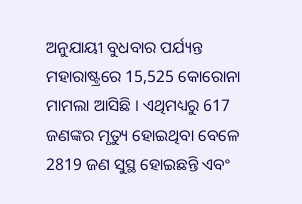ଅନୁଯାୟୀ ବୁଧବାର ପର୍ଯ୍ୟନ୍ତ ମହାରାଷ୍ଟ୍ରରେ 15,525 କୋରୋନା ମାମଲା ଆସିଛି । ଏଥିମଧ୍ୟରୁ 617 ଜଣଙ୍କର ମୃତ୍ୟୁ ହୋଇଥିବା ବେଳେ 2819 ଜଣ ସୁସ୍ଥ ହୋଇଛନ୍ତି ଏବଂ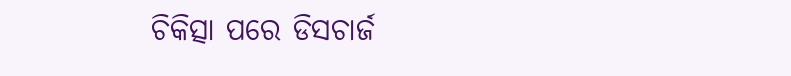ଚିକିତ୍ସା ପରେ ଡିସଚାର୍ଜ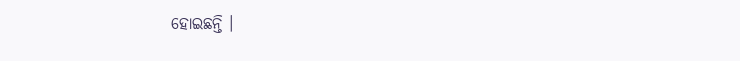ହୋଇଛନ୍ତି ।